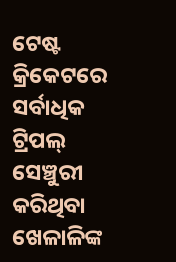ଟେଷ୍ଟ କ୍ରିକେଟରେ ସର୍ବାଧିକ ଟ୍ରିପଲ୍ ସେଞ୍ଚୁରୀ କରିଥିବା ଖେଳାଳିଙ୍କ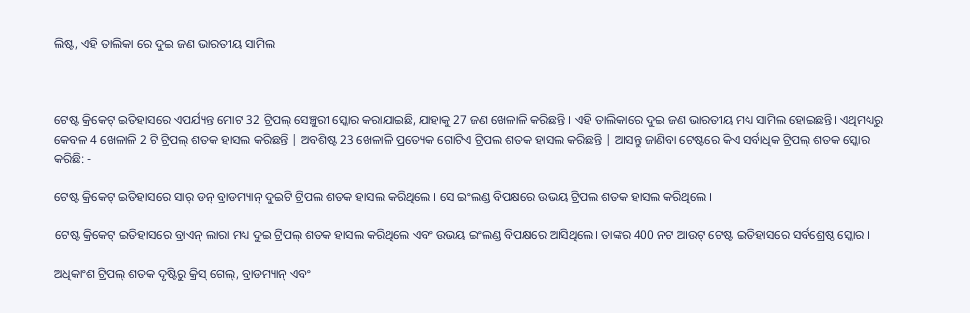ଲିଷ୍ଟ, ଏହି ତାଲିକା ରେ ଦୁଇ ଜଣ ଭାରତୀୟ ସାମିଲ



ଟେଷ୍ଟ କ୍ରିକେଟ୍ ଇତିହାସରେ ଏପର୍ଯ୍ୟନ୍ତ ମୋଟ 32 ଟ୍ରିପଲ୍ ସେଞ୍ଚୁରୀ ସ୍କୋର କରାଯାଇଛି, ଯାହାକୁ 27 ଜଣ ଖେଳାଳି କରିଛନ୍ତି । ଏହି ତାଲିକାରେ ଦୁଇ ଜଣ ଭାରତୀୟ ମଧ୍ୟ ସାମିଲ ହୋଇଛନ୍ତି। ଏଥିମଧ୍ୟରୁ କେବଳ 4 ଖେଳାଳି 2 ଟି ଟ୍ରିପଲ୍ ଶତକ ହାସଲ କରିଛନ୍ତି | ଅବଶିଷ୍ଟ 23 ଖେଳାଳି ପ୍ରତ୍ୟେକ ଗୋଟିଏ ଟ୍ରିପଲ ଶତକ ହାସଲ କରିଛନ୍ତି | ଆସନ୍ତୁ ଜାଣିବା ଟେଷ୍ଟରେ କିଏ ସର୍ବାଧିକ ଟ୍ରିପଲ୍ ଶତକ ସ୍କୋର କରିଛି: -

ଟେଷ୍ଟ କ୍ରିକେଟ୍ ଇତିହାସରେ ସାର୍ ଡନ୍ ବ୍ରାଡମ୍ୟାନ୍ ଦୁଇଟି ଟ୍ରିପଲ ଶତକ ହାସଲ କରିଥିଲେ । ସେ ଇଂଲଣ୍ଡ ବିପକ୍ଷରେ ଉଭୟ ଟ୍ରିପଲ ଶତକ ହାସଲ କରିଥିଲେ ।

ଟେଷ୍ଟ କ୍ରିକେଟ୍ ଇତିହାସରେ ବ୍ରାଏନ୍ ଲାରା ମଧ୍ୟ ଦୁଇ ଟ୍ରିପଲ୍ ଶତକ ହାସଲ କରିଥିଲେ ଏବଂ ଉଭୟ ଇଂଲଣ୍ଡ ବିପକ୍ଷରେ ଆସିଥିଲେ। ତାଙ୍କର 400 ନଟ ଆଉଟ୍ ଟେଷ୍ଟ ଇତିହାସରେ ସର୍ବଶ୍ରେଷ୍ଠ ସ୍କୋର ।

ଅଧିକାଂଶ ଟ୍ରିପଲ୍ ଶତକ ଦୃଷ୍ଟିରୁ କ୍ରିସ୍ ଗେଲ୍, ବ୍ରାଡମ୍ୟାନ୍ ଏବଂ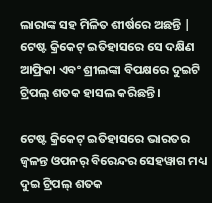ଲାରାଙ୍କ ସହ ମିଳିତ ଶୀର୍ଷରେ ଅଛନ୍ତି | ଟେଷ୍ଟ କ୍ରିକେଟ୍ ଇତିହାସରେ ସେ ଦକ୍ଷିଣ ଆଫ୍ରିକା ଏବଂ ଶ୍ରୀଲଙ୍କା ବିପକ୍ଷରେ ଦୁଇଟି ଟ୍ରିପଲ୍ ଶତକ ହାସଲ କରିଛନ୍ତି ।

ଟେଷ୍ଟ କ୍ରିକେଟ୍ ଇତିହାସରେ ଭାରତର ଜ୍ୱଳନ୍ତ ଓପନର୍ ବିରେନ୍ଦର ସେହୱାଗ ମଧ୍ୟ ଦୁଇ ଟ୍ରିପଲ୍ ଶତକ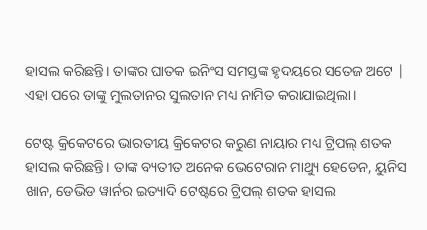ହାସଲ କରିଛନ୍ତି। ତାଙ୍କର ଘାତକ ଇନିଂସ ସମସ୍ତଙ୍କ ହୃଦୟରେ ସତେଜ ଅଟେ | ଏହା ପରେ ତାଙ୍କୁ ମୁଲତାନର ସୁଲତାନ ମଧ୍ୟ ନାମିତ କରାଯାଇଥିଲା।

ଟେଷ୍ଟ କ୍ରିକେଟରେ ଭାରତୀୟ କ୍ରିକେଟର କରୁଣ ନାୟାର ମଧ୍ୟ ଟ୍ରିପଲ୍ ଶତକ ହାସଲ କରିଛନ୍ତି। ତାଙ୍କ ବ୍ୟତୀତ ଅନେକ ଭେଟେରାନ ମାଥ୍ୟୁ ହେଡେନ, ୟୁନିସ ଖାନ, ଡେଭିଡ ୱାର୍ନର ଇତ୍ୟାଦି ଟେଷ୍ଟରେ ଟ୍ରିପଲ୍ ଶତକ ହାସଲ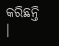କରିଛନ୍ତି ।